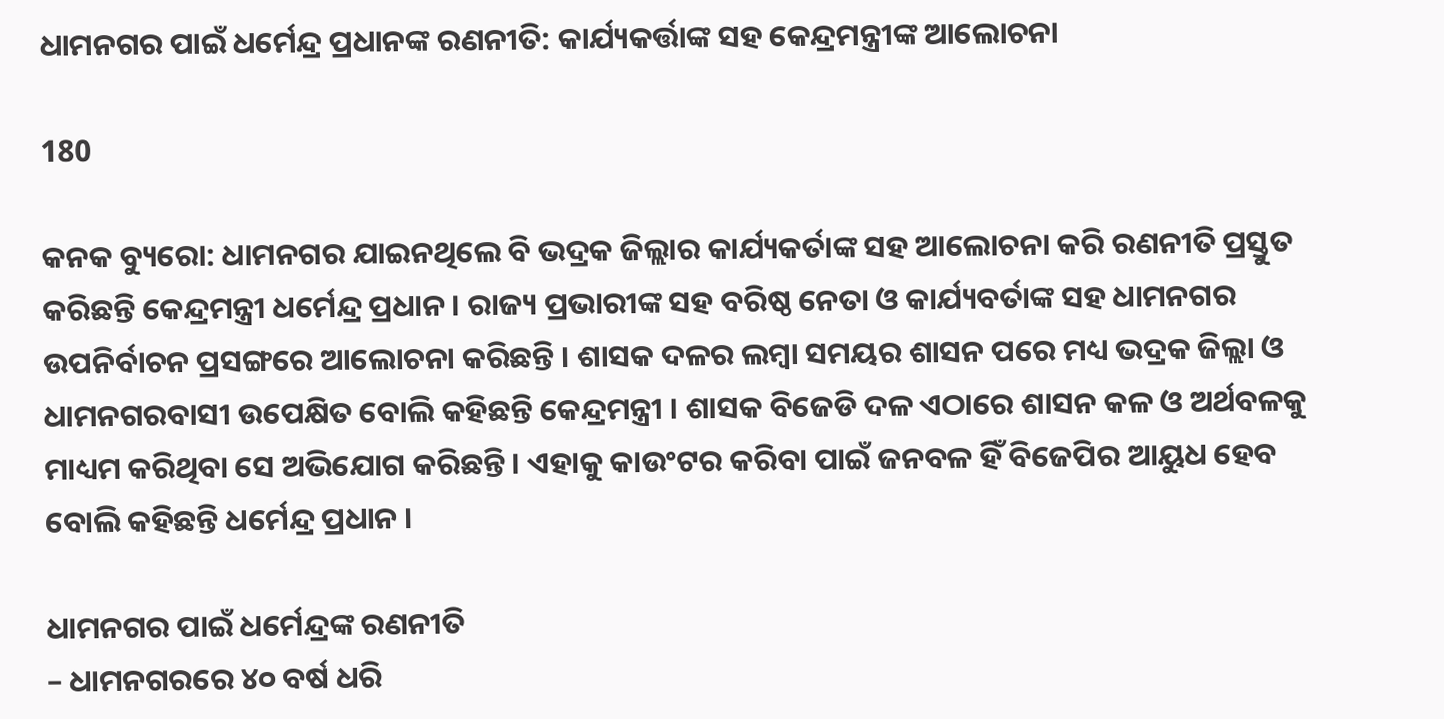ଧାମନଗର ପାଇଁ ଧର୍ମେନ୍ଦ୍ର ପ୍ରଧାନଙ୍କ ରଣନୀତି: କାର୍ଯ୍ୟକର୍ତ୍ତାଙ୍କ ସହ କେନ୍ଦ୍ରମନ୍ତ୍ରୀଙ୍କ ଆଲୋଚନା

180

କନକ ବ୍ୟୁରୋ: ଧାମନଗର ଯାଇନଥିଲେ ବି ଭଦ୍ରକ ଜିଲ୍ଲାର କାର୍ଯ୍ୟକର୍ତାଙ୍କ ସହ ଆଲୋଚନା କରି ରଣନୀତି ପ୍ରସ୍ତୁତ କରିଛନ୍ତି କେନ୍ଦ୍ରମନ୍ତ୍ରୀ ଧର୍ମେନ୍ଦ୍ର ପ୍ରଧାନ । ରାଜ୍ୟ ପ୍ରଭାରୀଙ୍କ ସହ ବରିଷ୍ଠ ନେତା ଓ କାର୍ଯ୍ୟବର୍ତାଙ୍କ ସହ ଧାମନଗର ଉପନିର୍ବାଚନ ପ୍ରସଙ୍ଗରେ ଆଲୋଚନା କରିଛନ୍ତି । ଶାସକ ଦଳର ଲମ୍ବା ସମୟର ଶାସନ ପରେ ମଧ୍ୟ ଭଦ୍ରକ ଜିଲ୍ଲା ଓ ଧାମନଗରବାସୀ ଉପେକ୍ଷିତ ବୋଲି କହିଛନ୍ତି କେନ୍ଦ୍ରମନ୍ତ୍ରୀ । ଶାସକ ବିଜେଡି ଦଳ ଏଠାରେ ଶାସନ କଳ ଓ ଅର୍ଥବଳକୁ ମାଧ୍ୟମ କରିଥିବା ସେ ଅଭିଯୋଗ କରିଛନ୍ତି । ଏହାକୁ କାଉଂଟର କରିବା ପାଇଁ ଜନବଳ ହିଁ ବିଜେପିର ଆୟୁଧ ହେବ ବୋଲି କହିଛନ୍ତି ଧର୍ମେନ୍ଦ୍ର ପ୍ରଧାନ ।

ଧାମନଗର ପାଇଁ ଧର୍ମେନ୍ଦ୍ରଙ୍କ ରଣନୀତି
– ଧାମନଗରରେ ୪୦ ବର୍ଷ ଧରି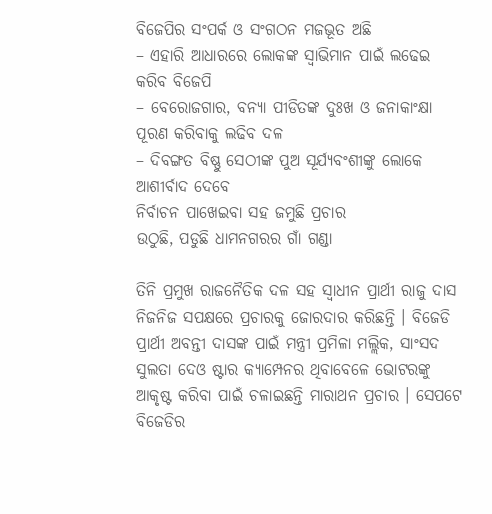ବିଜେପିର ସଂପର୍କ ଓ ସଂଗଠନ ମଜଭୂତ ଅଛି
– ଏହାରି ଆଧାରରେ ଲୋକଙ୍କ ସ୍ୱାଭିମାନ ପାଇଁ ଲଢେଇ କରିବ ବିଜେପି
– ବେରୋଜଗାର, ବନ୍ୟା ପୀଡିତଙ୍କ ଦୁଃଖ ଓ ଜନାକାଂକ୍ଷା ପୂରଣ କରିବାକୁ ଲଢିବ ଦଳ
– ଦିବଙ୍ଗତ ବିଷ୍ଣୁ ସେଠୀଙ୍କ ପୁଅ ସୂର୍ଯ୍ୟବଂଶୀଙ୍କୁ ଲୋକେ ଆଶୀର୍ବାଦ ଦେବେ
ନିର୍ବାଚନ ପାଖେଇବା ସହ ଜମୁଛି ପ୍ରଚାର
ଉଠୁଛି, ପଡୁଛି ଧାମନଗରର ଗାଁ ଗଣ୍ଡା

ତିନି ପ୍ରମୁଖ ରାଜନୈତିକ ଦଳ ସହ ସ୍ୱାଧୀନ ପ୍ରାର୍ଥୀ ରାଜୁ ଦାସ ନିଜନିଜ ସପକ୍ଷରେ ପ୍ରଚାରକୁ ଜୋରଦାର କରିଛନ୍ତି । ବିଜେଡି ପ୍ରାର୍ଥୀ ଅବନ୍ତୀ ଦାସଙ୍କ ପାଇଁ ମନ୍ତ୍ରୀ ପ୍ରମିଳା ମଲ୍ଲିକ, ସାଂସଦ ସୁଲତା ଦେଓ ଷ୍ଟାର କ୍ୟାମ୍ପେନର ଥିବାବେଳେ ଭୋଟରଙ୍କୁ ଆକୃଷ୍ଟ କରିବା ପାଇଁ ଚଳାଇଛନ୍ତି ମାରାଥନ ପ୍ରଚାର । ସେପଟେ ବିଜେଡିର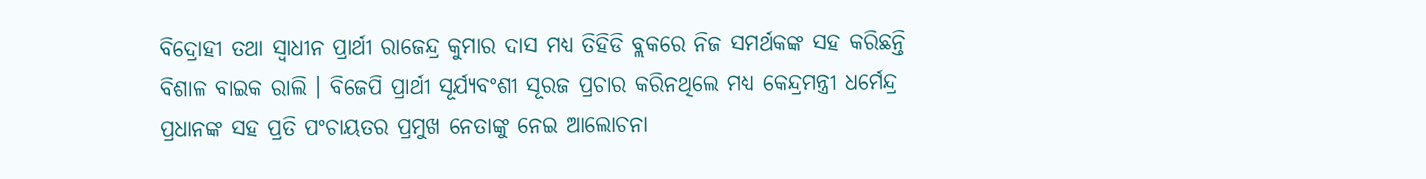ବିଦ୍ରୋହୀ ତଥା ସ୍ୱାଧୀନ ପ୍ରାର୍ଥୀ ରାଜେନ୍ଦ୍ର କୁମାର ଦାସ ମଧ୍ୟ ତିହିଡି ବ୍ଲକରେ ନିଜ ସମର୍ଥକଙ୍କ ସହ କରିଛନ୍ତି ବିଶାଳ ବାଇକ ରାଲି । ବିଜେପି ପ୍ରାର୍ଥୀ ସୂର୍ଯ୍ୟବଂଶୀ ସୂରଜ ପ୍ରଚାର କରିନଥିଲେ ମଧ୍ୟ କେନ୍ଦ୍ରମନ୍ତ୍ରୀ ଧର୍ମେନ୍ଦ୍ର ପ୍ରଧାନଙ୍କ ସହ ପ୍ରତି ପଂଚାୟତର ପ୍ରମୁଖ ନେତାଙ୍କୁ ନେଇ ଆଲୋଚନା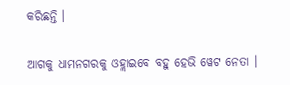କରିଛନ୍ତି ।

ଆଗକୁ ଧାମନଗରକୁ ଓହ୍ଲାଇବେ ବହୁ ହେଭି ୱେଟ ନେତା ।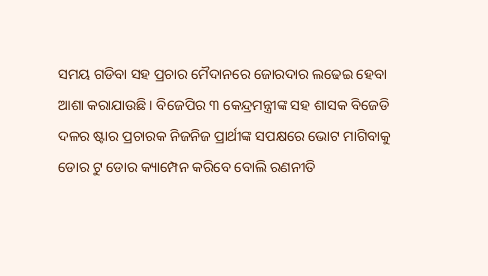ସମୟ ଗଡିବା ସହ ପ୍ରଚାର ମୈଦାନରେ ଜୋରଦାର ଲଢେଇ ହେବା ଆଶା କରାଯାଉଛି । ବିଜେପିର ୩ କେନ୍ଦ୍ରମନ୍ତ୍ରୀଙ୍କ ସହ ଶାସକ ବିଜେଡି ଦଳର ଷ୍ଟାର ପ୍ରଚାରକ ନିଜନିଜ ପ୍ରାର୍ଥୀଙ୍କ ସପକ୍ଷରେ ଭୋଟ ମାଗିବାକୁ ଡୋର ଟୁ ଡୋର କ୍ୟାମ୍ପେନ କରିବେ ବୋଲି ରଣନୀତି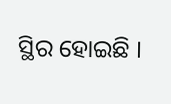ସ୍ଥିର ହୋଇଛି ।